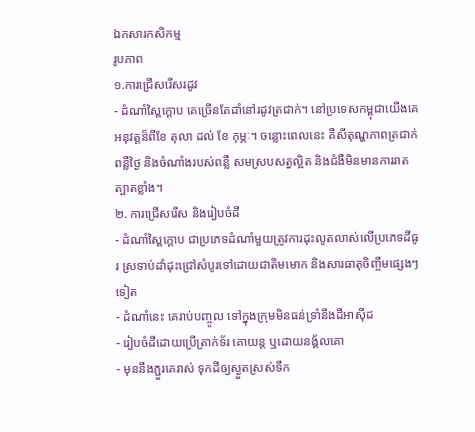ឯកសារកសិកម្ម
រូបភាព
១.ការជ្រើសរើសរដូវ
- ដំណាំស្ពៃក្ដោប គេច្រើនតែដាំនៅរដូវត្រជាក់។ នៅប្រទេសកម្ពុជាយើងគេអនុវត្ដន៏ពីខែ តុលា ដល់ ខែ កុម្ភៈ។ ចន្លោះពេលនេះ គឺសីតុណ្ហភាពត្រជាក់ ពន្លឺថ្ងៃ និងចំណាំងរបស់ពន្លឺ សមស្របសត្វល្អិត និងជំងឺមិនមានការរាត ត្បាតខ្លាំង។
២. ការជ្រើសរើស និងរៀបចំដី
- ដំណាំស្ពៃក្ដោប ជាប្រភេទដំណាំមួយត្រូវការដុះលូតលាស់លើប្រភេទដីធូរ ស្រទាប់ដាំដុះជ្រៅសំបូរទៅដោយជាតិមមោក និងសារធាតុចិញ្ចឹមផ្សេងៗទៀត
- ដំណាំនេះ គេរាប់បញ្ចូល ទៅក្នុងក្រុមមិនធន់ទ្រាំនឹងដីអាស៊ីដ
- រៀបចំដីដោយប្រើត្រាក់ទ័រ គោយន្ដ ឬដោយនង្គ័លគោ
- មុននឹងភ្ជួរគេរាស់ ទុកដីឲ្យស្ងួតស្រស់ទឹក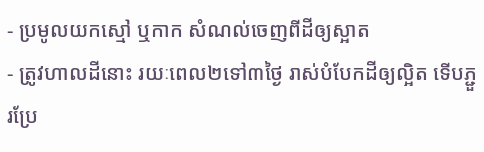- ប្រមូលយកស្មៅ ឬកាក សំណល់ចេញពីដីឲ្យស្អាត
- ត្រូវហាលដីនោះ រយៈពេល២ទៅ៣ថ្ងៃ រាស់បំបែកដីឲ្យល្អិត ទើបភ្ជួរប្រែ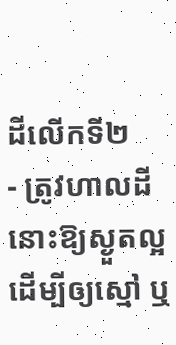ដីលើកទី២
- ត្រូវហាលដីនោះឱ្យស្ងួតល្អ ដើម្បីឲ្យស្មៅ ឬ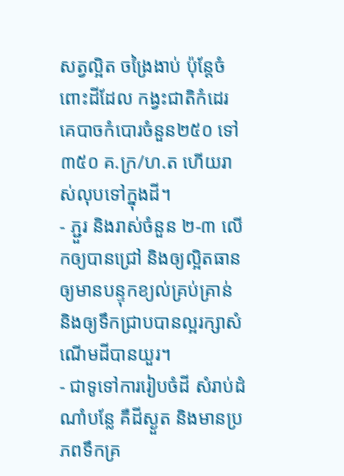សត្វល្អិត ចង្រៃងាប់ ប៉ុន្ដែចំពោះដីដែល កង្វះជាតិកំដេរ គេបាចកំបោរចំនួន២៥០ ទៅ ៣៥០ គ.ក្រ/ហ.ត ហើយរាស់លុបទៅក្នុងដី។
- ភ្ជួរ និងរាស់ចំនួន ២-៣ លើកឲ្យបានជ្រៅ និងឲ្យល្អិតធាន ឲ្យមានបន្ទុកខ្យល់គ្រប់គ្រាន់ និងឲ្យទឹកជ្រាបបានល្អរក្សាសំណើមដីបានយួរ។
- ជាទូទៅការរៀបចំដី សំរាប់ដំណាំបន្លែ គឺដីស្ងួត និងមានប្រភពទឹកគ្រ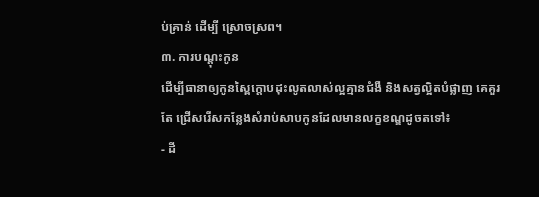ប់គ្រាន់ ដើម្បី ស្រោចស្រព។
៣. ការបណ្ដុះកូន
ដើម្បីធានាឲ្យកូនស្ពៃក្ដោបដុះលូតលាស់ល្អគ្មានជំងឺ និងសត្វល្អិតបំផ្លាញ គេគួរតែ ជ្រើសរើសកន្លែងសំរាប់សាបកូនដែលមានលក្ខខណ្ឌដូចតទៅ៖
- ដី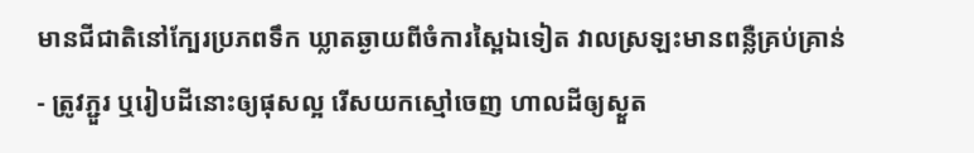មានជីជាតិនៅក្បែរប្រភពទឹក ឃ្លាតឆ្ងាយពីចំការស្ពៃឯទៀត វាលស្រឡះមានពន្លឺគ្រប់គ្រាន់
- ត្រូវភ្ជួរ ឬរៀបដីនោះឲ្យផុសល្អ រើសយកស្មៅចេញ ហាលដីឲ្យស្ងួត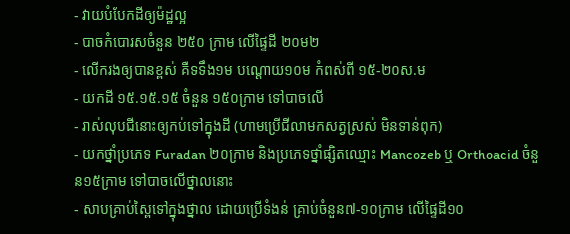- វាយបំបែកដីឲ្យម៉ដ្ឋល្អ
- បាចកំបោរសចំនួន ២៥០ ក្រាម លើផ្ទៃដី ២០ម២
- លើករងឲ្យបានខ្ពស់ គឺទទឹង១ម បណ្ដោយ១០ម កំពស់ពី ១៥-២០ស.ម
- យកដី ១៥.១៥.១៥ ចំនួន ១៥០ក្រាម ទៅបាចលើ
- រាស់លុបជីនោះឲ្យកប់ទៅក្នុងដី (ហាមប្រើជីលាមកសត្វស្រស់ មិនទាន់ពុក)
- យកថ្នាំប្រភេទ Furadan ២០ក្រាម និងប្រភេទថ្នាំផ្សិតឈ្មោះ Mancozeb ឬ Orthoacid ចំនួន១៥ក្រាម ទៅបាចលើថ្នាលនោះ
- សាបគ្រាប់ស្ពៃទៅក្នុងថ្នាល ដោយប្រើទំងន់ គ្រាប់ចំនួន៧-១០ក្រាម លើផ្ទៃដី១០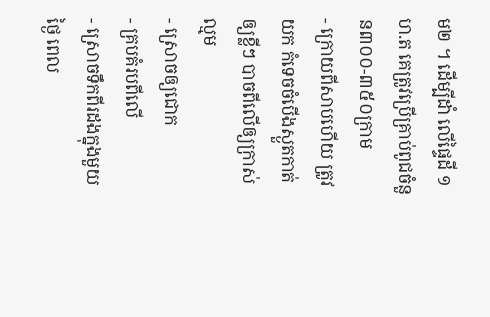ម២ ។ ដើម្បីដាំ លើផ្ទៃដី ១ ហ.ត គេត្រូវប្រើគ្រាប់ពូជចំនួន៣០០-៣៥០ក្រាម
- ក្រោយពីសាបហើយ ត្រូវយក កំទេចចំបើងស្ងួតកាត់ឲ្យខ្លីៗ បាចពីលើឲ្យក្រាស់ល្មម
- ស្រោចឲ្យជោក
- គ្របគំរបពីលើ
- ស្រោចទឹកពីរដងក្នុងមួយថ្ងៃ ពេល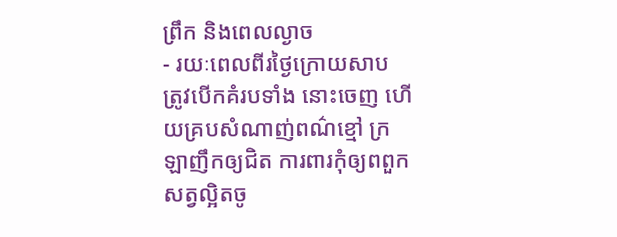ព្រឹក និងពេលល្ងាច
- រយៈពេលពីរថ្ងៃក្រោយសាប ត្រូវបើកគំរបទាំង នោះចេញ ហើយគ្របសំណាញ់ពណ៌ខ្មៅ ក្រឡាញឹកឲ្យជិត ការពារកុំឲ្យពពួកសត្វល្អិតចូ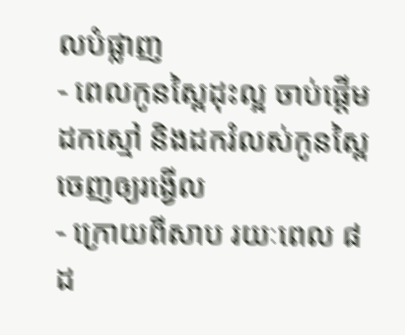លបំផ្លាញ
- ពេលកូនស្ពៃដុះល្អ ចាប់ផ្ដើមដកស្មៅ និងដករំលស់កូនស្ពៃចេញឲ្យរង្វើល
- ក្រោយពីសាប រយៈពេល ៨ ដ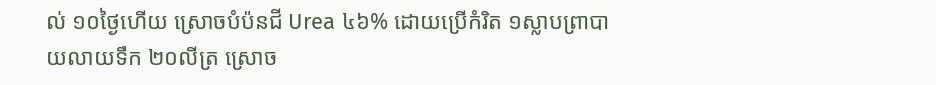ល់ ១០ថ្ងៃហើយ ស្រោចបំប៉នជី Urea ៤៦% ដោយប្រើកំរិត ១ស្លាបព្រាបាយលាយទឹក ២០លីត្រ ស្រោច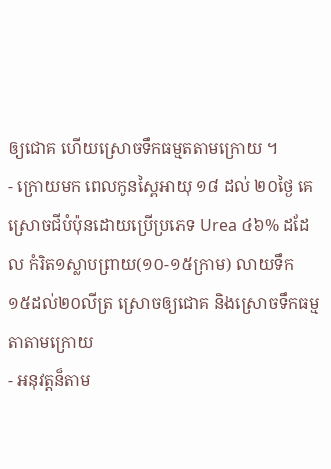ឲ្យជោគ ហើយស្រោចទឹកធម្មតតាមក្រោយ ។
- ក្រោយមក ពេលកូនស្ពៃអាយុ ១៨ ដល់ ២០ថ្ងៃ គេស្រោចជីបំប៉ុនដោយប្រើប្រភេទ Urea ៤៦% ដដែល កំរិត១ស្លាបព្រាយ(១០-១៥ក្រាម) លាយទឹក ១៥ដល់២០លីត្រ ស្រោចឲ្យជោគ និងស្រោចទឹកធម្មតាតាមក្រោយ
- អនុវត្តន៏តាម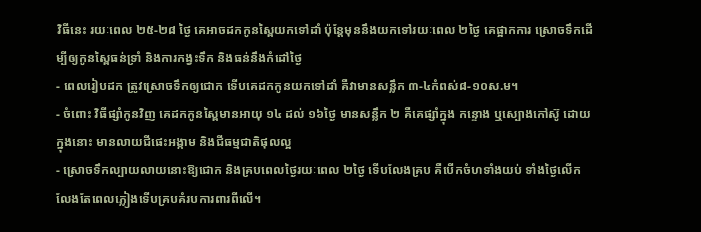វិធីនេះ រយៈពេល ២៥-២៨ ថ្ងៃ គេអាចដកកូនស្ពៃយកទៅដាំ ប៉ុន្ដែមុននឹងយកទៅរយៈពេល ២ថ្ងៃ គេផ្អាកការ ស្រោចទឹកដើម្បីឲ្យកូនស្ពៃធន់ទ្រាំ និងការកង្វះទឹក និងធន់នឹងកំដៅថ្ងៃ
- ពេលរៀបដក ត្រូវស្រោចទឹកឲ្យជោក ទើបគេដកកូនយកទៅដាំ គឺវាមានសន្លឹក ៣-៤កំពស់៨-១០ស.ម។
- ចំពោះ វិធីផ្សាំកូនវិញ គេដកកូនស្ពៃមានអាយុ ១៤ ដល់ ១៦ថ្ងៃ មានសន្លឹក ២ គឺគេផ្សាំក្នុង កន្ទោង ឬស្បោងកៅស៊ូ ដោយក្នុងនោះ មានលាយជីផេះអង្កាម និងជីធម្មជាតិផុលល្អ
- ស្រោចទឹកល្បាយលាយនោះឱ្យជោក និងគ្របពេលថ្ងៃរយៈពេល ២ថ្ងៃ ទើបលែងគ្រប គឺបើកចំហទាំងយប់ ទាំងថ្ងៃលើក លែងតែពេលភ្លៀងទើបគ្របគំរបការពារពីលើ។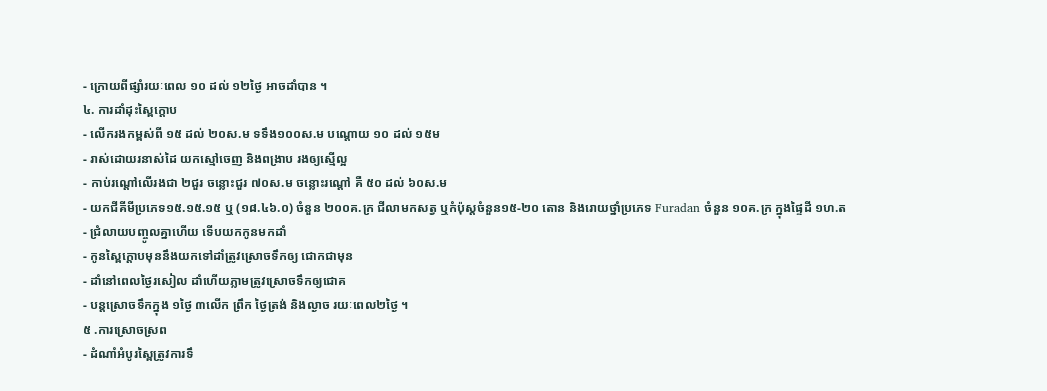- ក្រោយពីផ្សាំរយៈពេល ១០ ដល់ ១២ថ្ងៃ អាចដាំបាន ។
៤. ការដាំដុះស្ពៃក្ដោប
- លើករងកម្ពស់ពី ១៥ ដល់ ២០ស.ម ទទឹង១០០ស.ម បណ្ដោយ ១០ ដល់ ១៥ម
- រាស់ដោយរនាស់ដៃ យកស្មៅចេញ និងពង្រាប រងឲ្យស្មើល្អ
- កាប់រណ្ដៅលើរងជា ២ជួរ ចន្លោះជួរ ៧០ស.ម ចន្លោះរណ្ដៅ គឺ ៥០ ដល់ ៦០ស.ម
- យកជីគីមីប្រភេទ១៥.១៥.១៥ ឬ (១៨.៤៦.០) ចំនួន ២០០គ.ក្រ ជីលាមកសត្វ ឬកំប៉ុស្ដចំនួន១៥-២០ តោន និងរោយថ្នាំប្រភេទ Furadan ចំនួន ១០គ.ក្រ ក្នុងផ្ទៃដី ១ហ.ត
- ជំ្រលាយបញ្ចូលគ្នាហើយ ទើបយកកូនមកដាំ
- កូនស្ពៃក្ដោបមុននឹងយកទៅដាំត្រូវស្រោចទឹកឲ្យ ជោកជាមុន
- ដាំនៅពេលថ្ងៃរសៀល ដាំហើយភ្លាមត្រូវស្រោចទឹកឲ្យជោគ
- បន្ដស្រោចទឹកក្នុង ១ថ្ងៃ ៣លើក ព្រឹក ថ្ងៃត្រង់ និងល្ងាច រយៈពេល២ថ្ងៃ ។
៥ .ការស្រោចស្រព
- ដំណាំអំបូរស្ពៃត្រូវការទឹ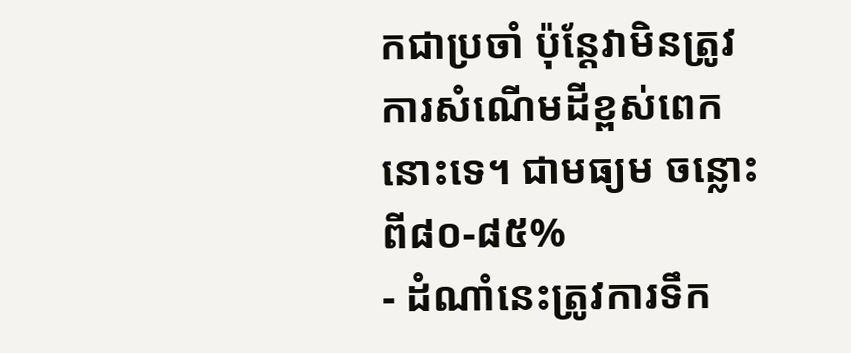កជាប្រចាំ ប៉ុន្ដែវាមិនត្រូវការសំណើមដីខ្ពស់ពេកនោះទេ។ ជាមធ្យម ចន្លោះពី៨០-៨៥%
- ដំណាំនេះត្រូវការទឹក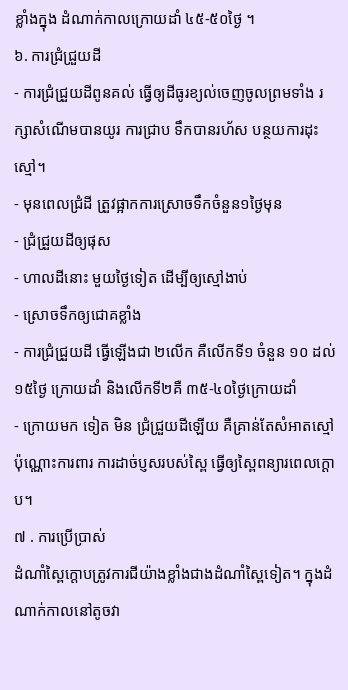ខ្លាំងក្នុង ដំណាក់កាលក្រោយដាំ ៤៥-៥០ថ្ងៃ ។
៦. ការជ្រំជ្រួយដី
- ការជ្រំជ្រួយដីពូនគល់ ធ្វើឲ្យដីធូរខ្យល់ចេញចូលព្រមទាំង រក្សាសំណើមបានយូរ ការជ្រាប ទឹកបានរហ័ស បន្ថយការដុះស្មៅ។
- មុនពេលជំ្រដី ត្រួវផ្អាកការស្រោចទឹកចំនួន១ថ្ងៃមុន
- ជ្រំជ្រួយដីឲ្យផុស
- ហាលដីនោះ មួយថ្ងៃទៀត ដើម្បីឲ្យស្មៅងាប់
- ស្រោចទឹកឲ្យជោគខ្លាំង
- ការជ្រំជ្រួយដី ធ្វើឡើងជា ២លើក គឺលើកទី១ ចំនួន ១០ ដល់ ១៥ថ្ងៃ ក្រោយដាំ និងលើកទី២គឺ ៣៥-៤០ថ្ងៃក្រោយដាំ
- ក្រោយមក ទៀត មិន ជ្រំជ្រួយដីឡើយ គឺគ្រាន់តែសំអាតស្មៅប៉ុណ្ណោះការពារ ការដាច់ប្ញសរបស់ស្ពៃ ធ្វើឲ្យស្ពៃពន្យារពេលក្ដោប។
៧ . ការប្រើបា្រស់
ដំណាំស្ពៃក្ដោបត្រូវការជីយ៉ាងខ្លាំងជាងដំណាំស្ពៃទៀត។ ក្នុងដំណាក់កាលនៅតូចវា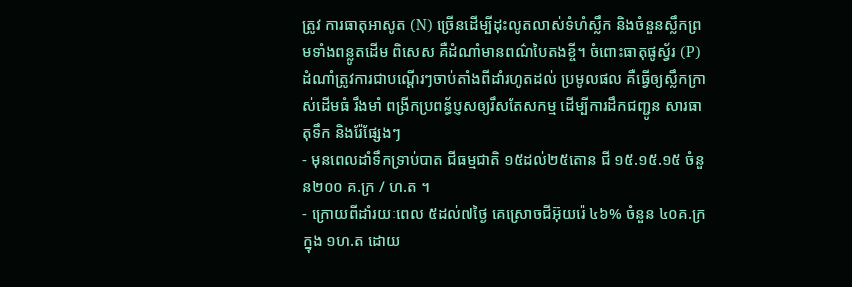ត្រូវ ការធាតុអាសូត (N) ច្រើនដើម្បីដុះលូតលាស់ទំហំស្លឹក និងចំនួនស្លឹកព្រមទាំងពន្លូតដើម ពិសេស គឺដំណាំមានពណ៌បៃតងខ្ចី។ ចំពោះធាតុផូស្វ័រ (P) ដំណាំត្រូវការជាបណ្តើរៗចាប់តាំងពីដាំរហូតដល់ ប្រមូលផល គឺធ្វើឲ្យស្លឹកក្រាស់ដើមធំ រឹងមាំ ពង្រីកប្រពន្ធ័ប្ញសឲ្យរឹសតែសកម្ម ដើម្បីការដឹកជញ្ជូន សារធាតុទឹក និងរ៉ែផ្សែងៗ
- មុនពេលដាំទឹកទ្រាប់បាត ជីធម្មជាតិ ១៥ដល់២៥តោន ជី ១៥.១៥.១៥ ចំនួន២០០ គ.ក្រ / ហ.ត ។
- ក្រោយពីដាំរយៈពេល ៥ដល់៧ថ្ងៃ គេស្រោចជីអ៊ុយរ៉េ ៤៦% ចំនួន ៤០គ.ក្រក្នុង ១ហ.ត ដោយ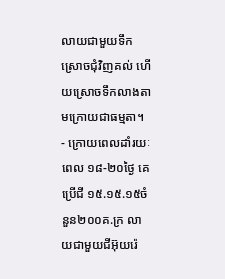លាយជាមួយទឹក ស្រោចជុំវិញគល់ ហើយស្រោចទឹកលាងតាមក្រោយជាធម្មតា។
- ក្រោយពេលដាំរយៈពេល ១៨-២០ថ្ងៃ គេប្រើជី ១៥.១៥.១៥ចំនួន២០០គ.ក្រ លាយជាមួយជីអ៊ុយរ៉េ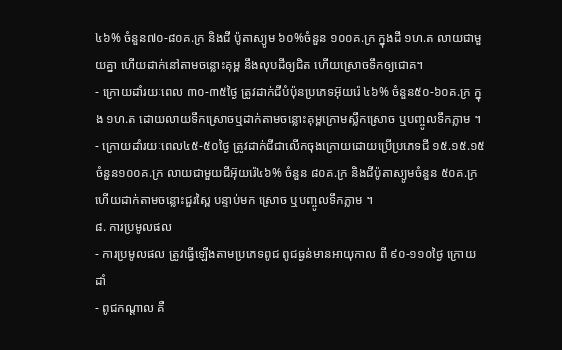៤៦% ចំនួន៧០-៨០គ.ក្រ និងជី ប៉ូតាស្យូម ៦០%ចំនួន ១០០គ.ក្រ ក្នុងដី ១ហ.ត លាយជាមួយគ្នា ហើយដាក់នៅតាមចន្លោះគុម្ព នឹងលុបដីឲ្យជិត ហើយស្រោចទឹកឲ្យជោគ។
- ក្រោយដាំរយៈពេល ៣០-៣៥ថ្ងៃ ត្រូវដាក់ជីបំប៉ុនប្រភេទអ៊ុយរ៉េ ៤៦% ចំនួន៥០-៦០គ.ក្រ ក្នុង ១ហ.ត ដោយលាយទឹកស្រោចឬដាក់តាមចន្លោះគុម្ពក្រោមស្លឹកស្រោច ឬបញ្ចូលទឹកភ្លាម ។
- ក្រោយដាំរយៈពេល៤៥-៥០ថ្ងៃ ត្រូវដាក់ជីជាលើកចុងក្រោយដោយប្រើប្រភេទជី ១៥.១៥.១៥ ចំនួន១០០គ.ក្រ លាយជាមួយជីអ៊ុយរ៉េ៤៦% ចំនួន ៨០គ.ក្រ និងជីប៉ូតាស្យូមចំនួន ៥០គ.ក្រ ហើយដាក់តាមចន្លោះជួរស្ពៃ បន្ទាប់មក ស្រោច ឬបញ្ចូលទឹកភ្លាម ។
៨. ការប្រមូលផល
- ការប្រមូលផល ត្រូវធ្វើឡើងតាមប្រភេទពូជ ពូជធ្ងន់មានអាយុកាល ពី ៩០-១១០ថ្ងៃ ក្រោយដាំ
- ពូជកណ្ដាល គឺ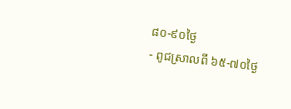៨០-៩០ថ្ងៃ
- ពូជស្រាលពី ៦៥-៧០ថ្ងៃ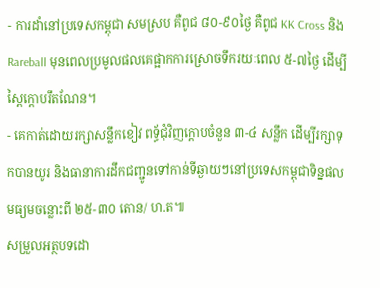- ការដាំនៅប្រទេសកម្ពុជា សមស្រប គឺពូជ ៨០-៩០ថ្ងៃ គឺពូជ KK Cross និង Rareball មុនពេលប្រមូលផលគេផ្អាកការស្រោចទឹករយៈពេល ៥-៧ថ្ងៃ ដើម្បីស្ពៃក្ដោបរឹតណែន។
- គេកាត់ដោយរក្សាសន្លឹកខៀវ ពទ័្ធជុំវិញក្ដោបចំនួន ៣-៤ សន្លឹក ដើម្បីរក្សាទុកបានយូរ និងធានាការដឹកជញ្ជូនទៅកាន់ទីឆ្ងាយៗនៅប្រទេសកម្ពុជាទិន្នផលមធ្យមចន្លោះពី ២៥-៣០ តោន/ ហ.ត៕
សម្រួលអត្ថបទដោ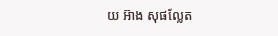យ អ៊ាង សុផល្លែត